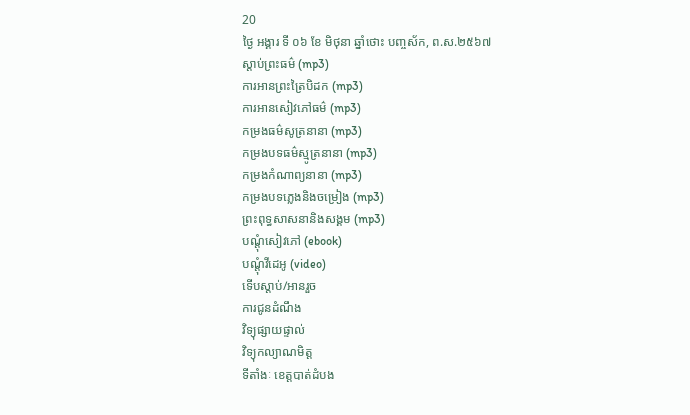20
ថ្ងៃ អង្គារ ទី ០៦ ខែ មិថុនា ឆ្នាំថោះ បញ្ចស័ក, ព.ស.២៥៦៧
ស្តាប់ព្រះធម៌ (mp3)
ការអានព្រះត្រៃបិដក (mp3)
ការអានសៀវភៅធម៌ (mp3)
កម្រងធម៌សូត្រនានា (mp3)
កម្រងបទធម៌ស្មូត្រនានា (mp3)
កម្រងកំណាព្យនានា (mp3)
កម្រងបទភ្លេងនិងចម្រៀង (mp3)
ព្រះពុទ្ធសាសនានិងសង្គម (mp3)
បណ្តុំសៀវភៅ (ebook)
បណ្តុំវីដេអូ (video)
ទើបស្តាប់/អានរួច
ការជូនដំណឹង
វិទ្យុផ្សាយផ្ទាល់
វិទ្យុកល្យាណមិត្ត
ទីតាំងៈ ខេត្តបាត់ដំបង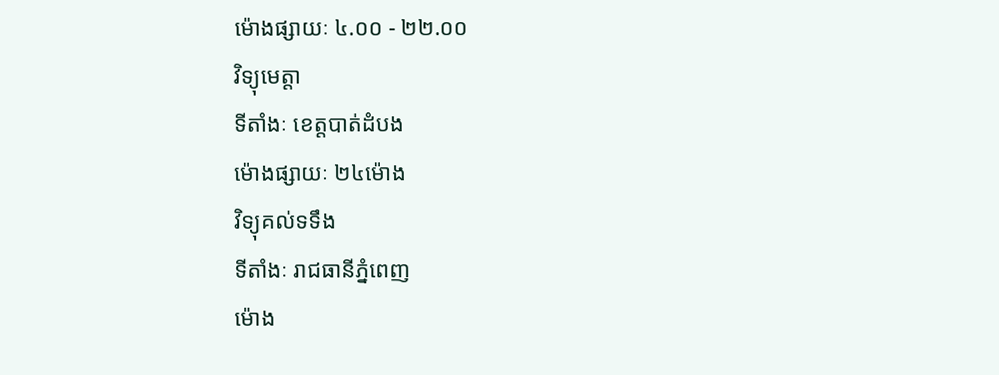ម៉ោងផ្សាយៈ ៤.០០ - ២២.០០
វិទ្យុមេត្តា
ទីតាំងៈ ខេត្តបាត់ដំបង
ម៉ោងផ្សាយៈ ២៤ម៉ោង
វិទ្យុគល់ទទឹង
ទីតាំងៈ រាជធានីភ្នំពេញ
ម៉ោង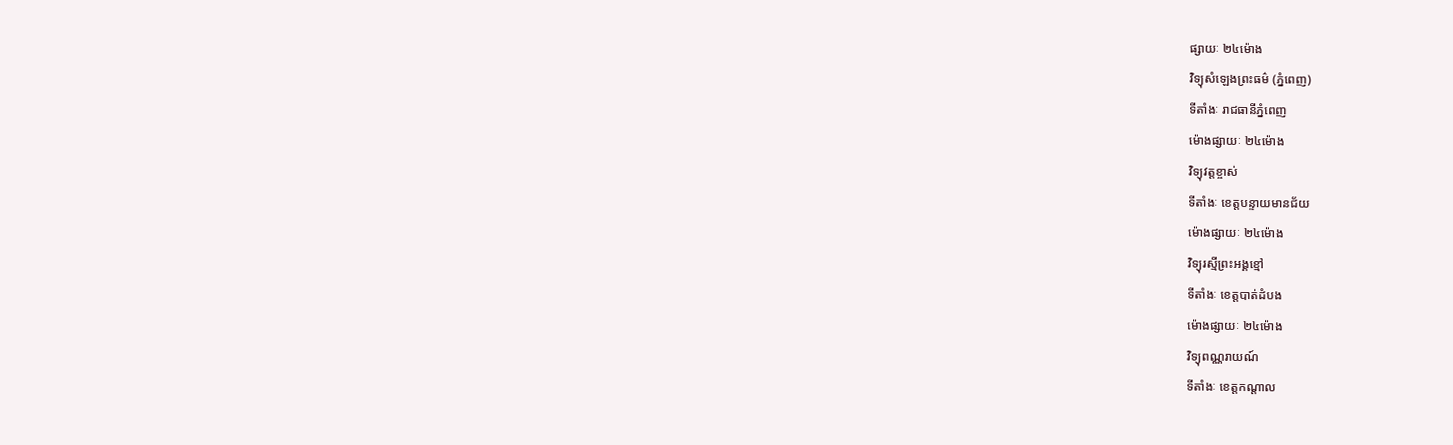ផ្សាយៈ ២៤ម៉ោង
វិទ្យុសំឡេងព្រះធម៌ (ភ្នំពេញ)
ទីតាំងៈ រាជធានីភ្នំពេញ
ម៉ោងផ្សាយៈ ២៤ម៉ោង
វិទ្យុវត្តខ្ចាស់
ទីតាំងៈ ខេត្តបន្ទាយមានជ័យ
ម៉ោងផ្សាយៈ ២៤ម៉ោង
វិទ្យុរស្មីព្រះអង្គខ្មៅ
ទីតាំងៈ ខេត្តបាត់ដំបង
ម៉ោងផ្សាយៈ ២៤ម៉ោង
វិទ្យុពណ្ណរាយណ៍
ទីតាំងៈ ខេត្តកណ្តាល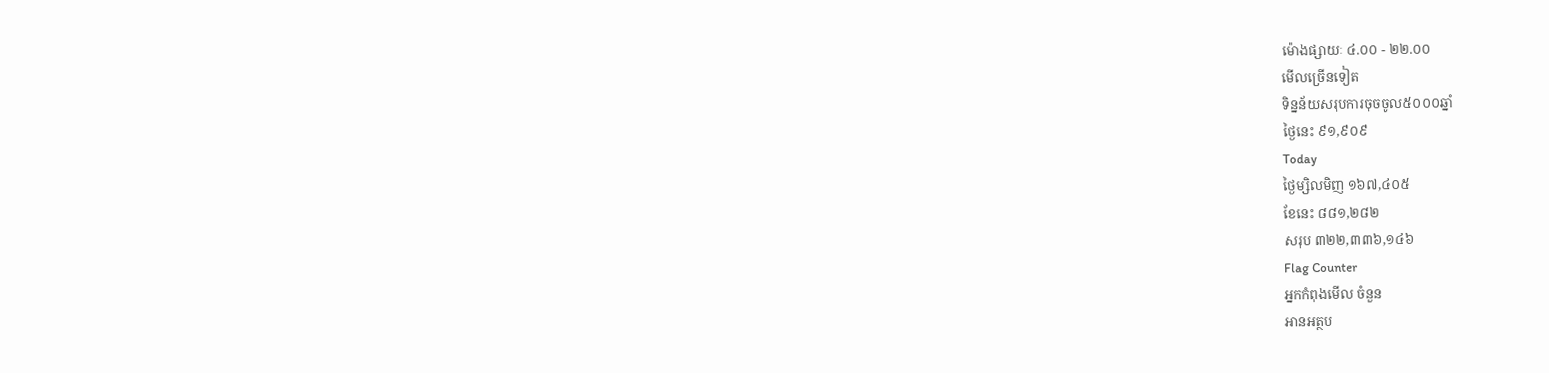ម៉ោងផ្សាយៈ ៤.០០ - ២២.០០
មើលច្រើនទៀត
ទិន្នន័យសរុបការចុចចូល៥០០០ឆ្នាំ
ថ្ងៃនេះ ៩១,៩០៩
Today
ថ្ងៃម្សិលមិញ ១៦៧,៤០៥
ខែនេះ ៨៨១,២៨២
សរុប ៣២២,៣៣៦,១៤៦
Flag Counter
អ្នកកំពុងមើល ចំនួន
អានអត្ថប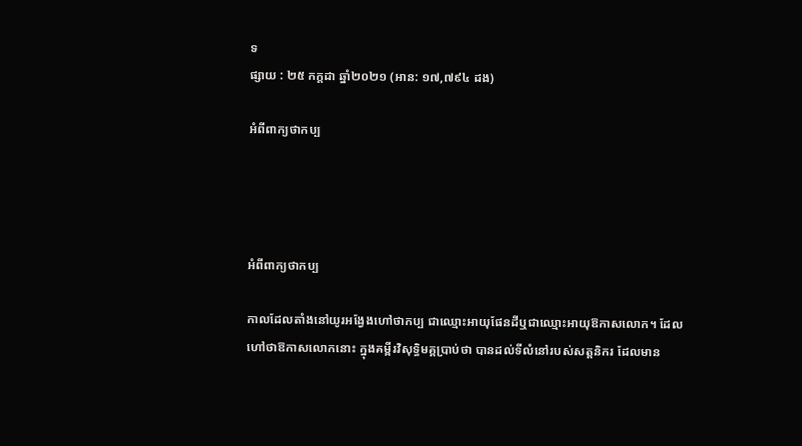ទ
ផ្សាយ : ២៥ កក្តដា ឆ្នាំ២០២១ (អាន: ១៧,៧៩៤ ដង)

អំពីពាក្យថាកប្ប




អំពីពាក្យថាកប្ប

កាលដែលតាំងនៅយូរអង្វែងហៅថាកប្ប ជាឈ្មោះអាយុផែនដីឬជាឈ្មោះអាយុឱកាសលោក។ ដែលហៅថាឱកាសលោកនោះ ក្នុងគម្ពីរវិសុទ្ធិមគ្គប្រាប់ថា បានដល់ទីលំនៅរបស់សត្តនិករ ដែលមាន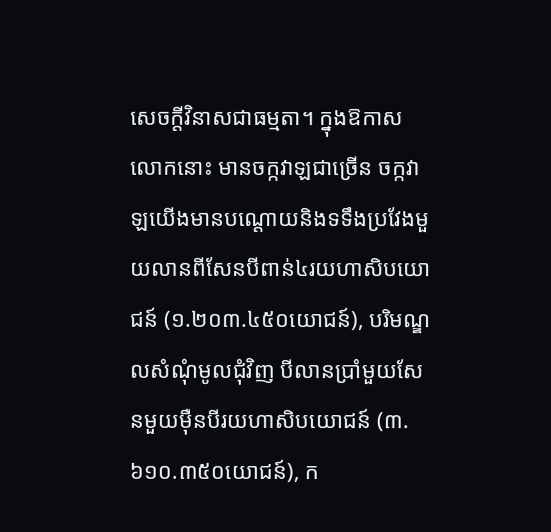សេចក្ដីវិនាសជាធម្មតា។ ក្នុងឱកាសលោកនោះ មានចក្កវាឡជាច្រើន ចក្កវាឡយើងមានបណ្ដោយនិងទទឹងប្រវែងមួយលានពីសែនបីពាន់៤រយហាសិបយោជន៍ (១.២០៣.៤៥០យោជន៍), បរិមណ្ឌលសំណុំមូលជុំវិញ បីលានប្រាំមួយសែនមួយម៉ឺនបីរយហាសិបយោជន៍ (៣.៦១០.៣៥០យោជន៍), ក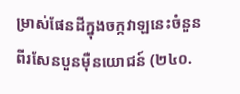ម្រាស់ផែនដីក្នុងចក្កវាឡនេះចំនួនពីរសែនបួនម៉ឺនយោជន៍ (២៤០.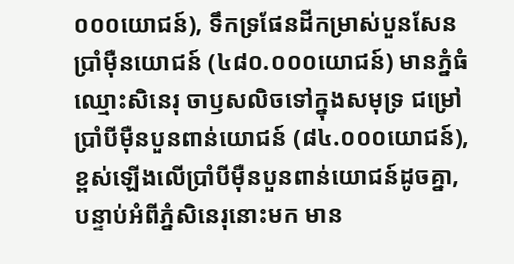០០០យោជន៍), ទឹកទ្រផែនដីកម្រាស់បួនសែនប្រាំម៉ឺនយោជន៍ (៤៨០.០០០យោជន៍) មានភ្នំធំឈ្មោះសិនេរុ ចាឫសលិចទៅក្នុងសមុទ្រ ជម្រៅប្រាំបីម៉ឺនបួនពាន់យោជន៍ (៨៤.០០០យោជន៍), ខ្ពស់ឡើងលើប្រាំបីម៉ឺនបួនពាន់យោជន៍ដូចគ្នា, បន្ទាប់អំពីភ្នំសិនេរុនោះមក មាន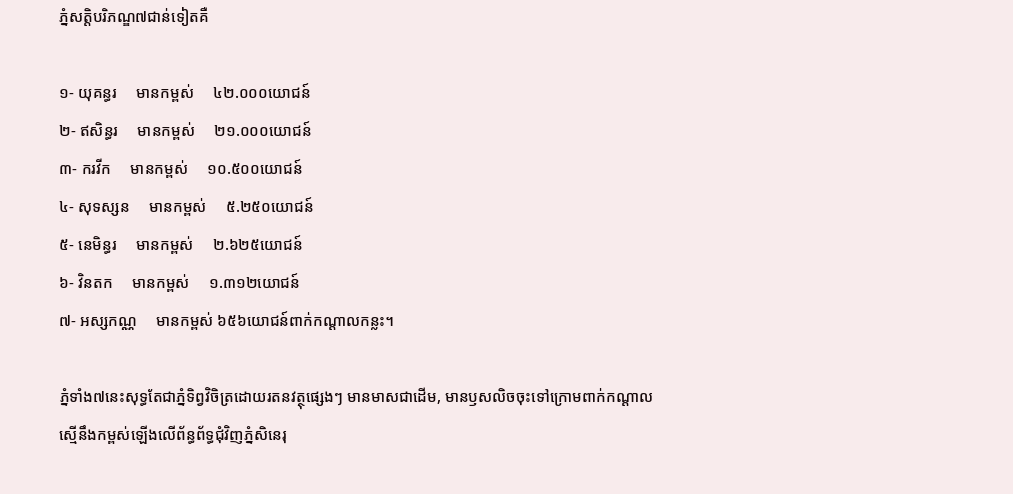ភ្នំសត្តិបរិភណ្ឌ៧ជាន់ទៀតគឺ

១- យុគន្ធរ     មានកម្ពស់     ៤២.០០០យោជន៍
២- ឥសិន្ធរ     មានកម្ពស់     ២១.០០០យោជន៍
៣- ករវីក     មានកម្ពស់     ១០.៥០០យោជន៍
៤- សុទស្សន     មានកម្ពស់     ៥.២៥០យោជន៍
៥- នេមិន្ធរ     មានកម្ពស់     ២.៦២៥យោជន៍
៦- វិនតក     មានកម្ពស់     ១.៣១២យោជន៍
៧- អស្សកណ្ណ     មានកម្ពស់ ៦៥៦យោជន៍ពាក់កណ្ដាលកន្លះ។

ភ្នំទាំង៧នេះសុទ្ធតែជាភ្នំទិព្វវិចិត្រដោយរតនវត្ថុផ្សេងៗ មានមាសជាដើម, មានឫសលិចចុះទៅក្រោមពាក់កណ្ដាល ស្មើនឹងកម្ពស់ឡើងលើព័ន្ធព័ទ្ធជុំវិញភ្នំសិនេរុ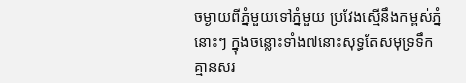ចម្ងាយពីភ្នំមួយទៅភ្នំមួយ ប្រវែងស្មើនឹងកម្ពស់ភ្នំនោះៗ ក្នុងចន្លោះទាំង៧នោះសុទ្ធតែសមុទ្រទឹកគ្មានសរ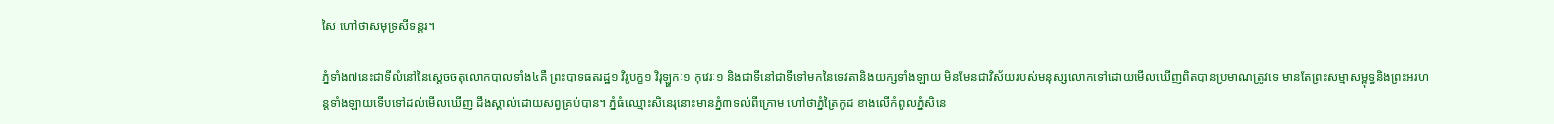សៃ ហៅថាសមុទ្រសីទន្តរ។

ភ្នំទាំង៧នេះជាទីលំនៅនៃស្ដេចចតុលោកបាលទាំង៤គឺ ព្រះបាទធតរដ្ឋ១ វិរូបក្ខ១ វិរុឡ្ហកៈ១ កុវេរៈ១ និងជាទីនៅជាទីទៅមកនៃទេវតានិងយក្សទាំងឡាយ មិនមែនជាវិស័យរបស់មនុស្សលោកទៅដោយមើលឃើញពិតបានប្រមាណត្រូវទេ មានតែព្រះសម្មាសម្ពុទ្ធនិងព្រះអរហន្តទាំងឡាយទើបទៅដល់មើលឃើញ ដឹងស្គាល់ដោយសព្វគ្រប់បាន។ ភ្នំធំឈ្មោះសិនេរុនោះមានភ្នំ៣ទល់ពីក្រោម ហៅថាភ្នំត្រៃកូដ ខាងលើកំពូលភ្នំសិនេ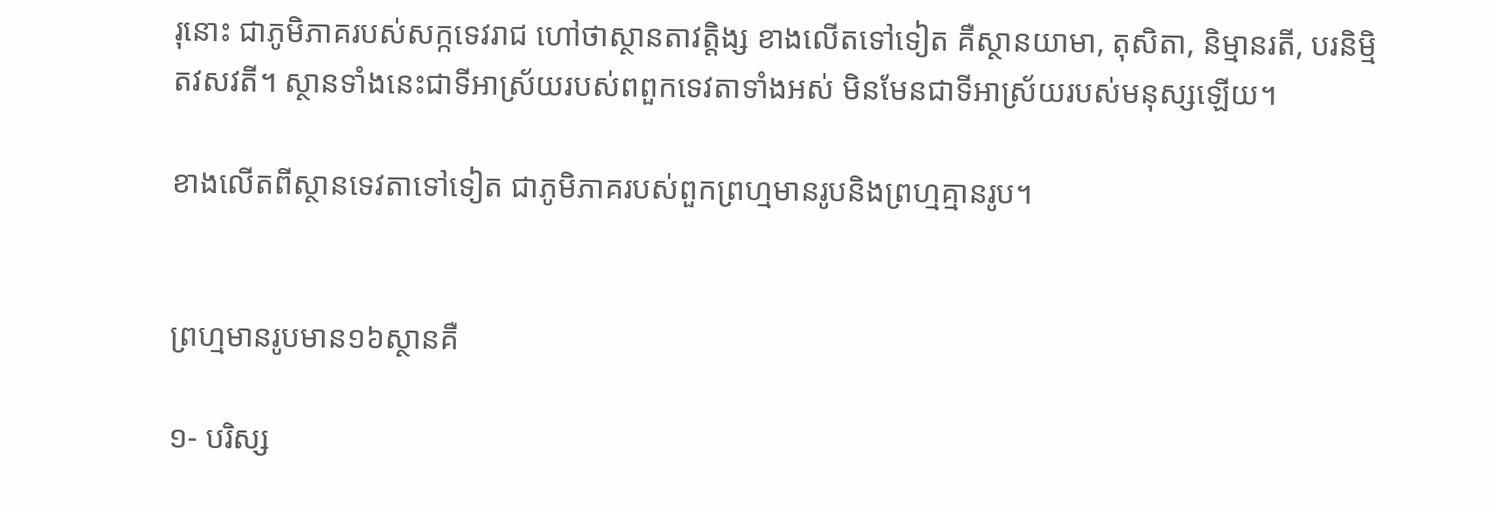រុនោះ ជាភូមិភាគរបស់សក្កទេវរាជ ហៅថាស្ថានតាវត្តិង្ស ខាងលើតទៅទៀត គឺស្ថានយាមា, តុសិតា, និម្មានរតី, បរនិម្មិតវសវតី។ ស្ថានទាំងនេះជាទីអាស្រ័យរបស់ពពួកទេវតាទាំងអស់ មិនមែនជាទីអាស្រ័យរបស់មនុស្សឡើយ។

ខាងលើតពីស្ថានទេវតាទៅទៀត ជាភូមិភាគរបស់ពួកព្រហ្មមានរូបនិងព្រហ្មគ្មានរូប។


ព្រហ្មមានរូបមាន១៦ស្ថានគឺ

១- បរិស្ស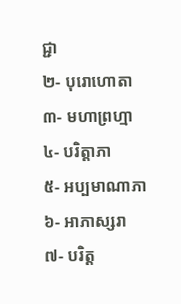ជ្ជា
២- បុរោហោតា
៣- មហាព្រហ្មា
៤- បរិត្តាភា
៥- អប្បមាណាភា
៦- អាភាស្សរា
៧- បរិត្ត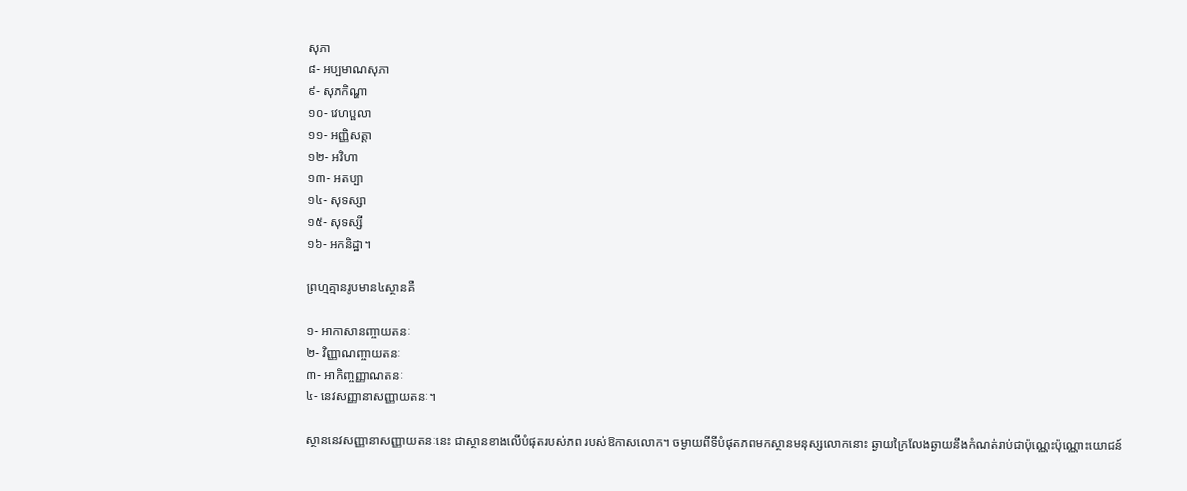សុភា
៨- អប្បមាណសុភា
៩- សុភកិណ្ហា
១០- វេហប្ផលា
១១- អញ្ញិសត្តា
១២- អវិហា
១៣- អតប្បា
១៤- សុទស្សា
១៥- សុទស្សី
១៦- អកនិដ្ឋា។

ព្រហ្មគ្មានរូបមាន៤ស្ថានគឺ

១- អាកាសានញ្ចាយតនៈ
២- វិញ្ញាណញ្ចាយតនៈ
៣- អាកិញ្ចញ្ញាណតនៈ
៤- នេវសញ្ញានាសញ្ញាយតនៈ។

ស្ថាននេវសញ្ញានាសញ្ញាយតនៈនេះ ជាស្ថានខាងលើបំផុតរបស់ភព របស់ឱកាសលោក។ ចម្ងាយពីទីបំផុតភពមកស្ថានមនុស្សលោកនោះ ឆ្ងាយក្រៃលែងឆ្ងាយនឹងកំណត់រាប់ជាប៉ុណ្ណេះប៉ុណ្ណោះយោជន៍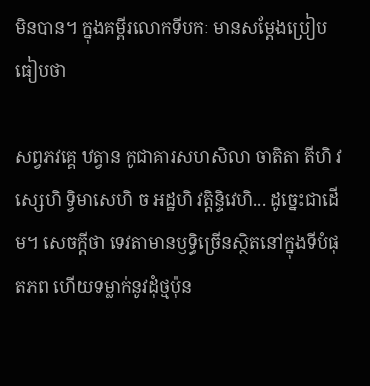មិនបាន។ ក្នុងគម្ពីរលោកទីបកៈ មានសម្ដែងប្រៀបធៀបថា

សព្វភវគ្គេ ឋត្វាន កូជាគារសហសិលា ចាតិតា តីហិ វស្សេហិ ទ្វិមាសេហិ ច អដ្ឋហិ វត្តិន្ទិវេហិ... ដូច្នេះជាដើម។ សេចក្ដីថា ទេវតាមានឫទ្ធិច្រើនស្ថិតនៅក្នុងទីបំផុតភព ហើយទម្លាក់នូវដុំថ្មប៉ុន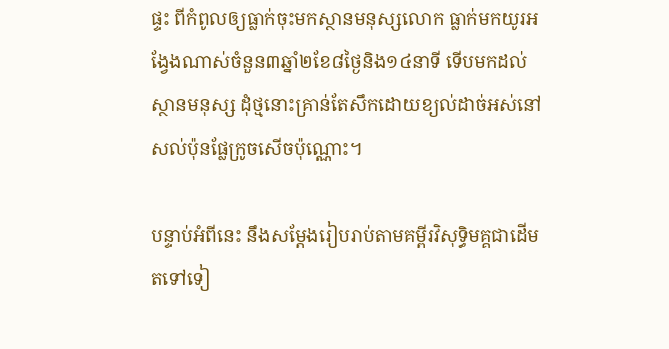ផ្ទះ ពីកំពូលឲ្យធ្លាក់ចុះមកស្ថានមនុស្សលោក ធ្លាក់មកយូរអង្វែងណាស់ចំនួន៣ឆ្នាំ២ខែ៨ថ្ងៃនិង១៤នាទី ទើបមកដល់ស្ថានមនុស្ស ដុំថ្មនោះគ្រាន់តែសឹកដោយខ្យល់ដាច់អស់នៅសល់ប៉ុនផ្លែក្រូចសើចប៉ុណ្ណោះ។

បន្ទាប់អំពីនេះ នឹងសម្ដែងរៀបរាប់តាមគម្ពីរវិសុទ្ធិមគ្គជាដើមតទៅទៀ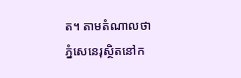ត។ តាមតំណាលថា ភ្នំសេនេរុស្ថិតនៅក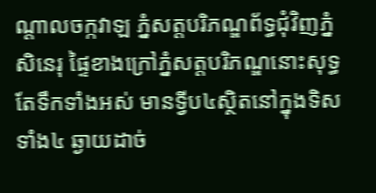ណ្ដាលចក្កវាឡ ភ្នំសត្តបរិភណ្ឌព័ទ្ធជុំវិញភ្នំសិនេរុ ផ្ទៃខាងក្រៅភ្នំសត្តបរិភណ្ឌនោះសុទ្ធតែទឹកទាំងអស់ មានទ្វីប៤ស្ថិតនៅក្នុងទិសទាំង៤ ឆ្ងាយដាច់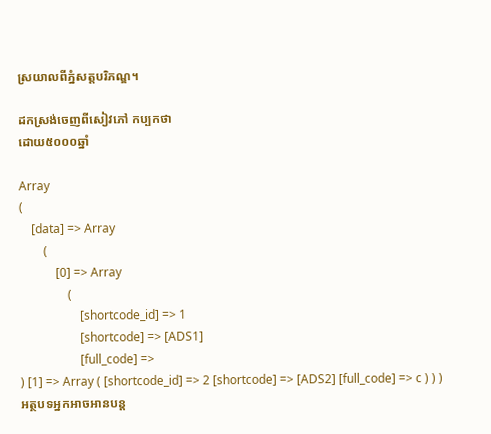ស្រយាលពីភ្នំសត្តបរិភណ្ឌ។

ដកស្រង់ចេញពីសៀវភៅ កប្បកថា
ដោយ៥០០០ឆ្នាំ

Array
(
    [data] => Array
        (
            [0] => Array
                (
                    [shortcode_id] => 1
                    [shortcode] => [ADS1]
                    [full_code] =>
) [1] => Array ( [shortcode_id] => 2 [shortcode] => [ADS2] [full_code] => c ) ) )
អត្ថបទអ្នកអាចអានបន្ត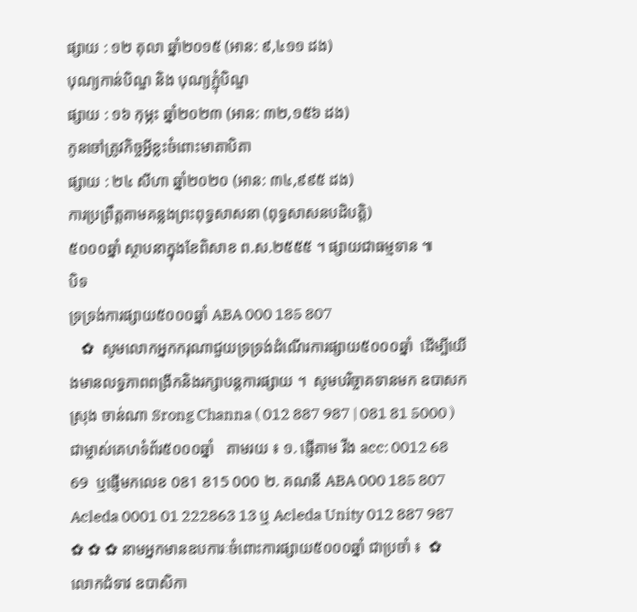ផ្សាយ : ១២ តុលា ឆ្នាំ២០១៥ (អាន: ៩,៤១១ ដង)
បុណ្យកាន់បិណ្ឌ និង បុណ្យភ្ជុំបិណ្ឌ
ផ្សាយ : ១៦ កុម្ភះ ឆ្នាំ២០២៣ (អាន: ៣២,១៥៦ ដង)
កូនចៅត្រូវកិច្ចអ្វីខ្លះចំពោះមាតាបិតា
ផ្សាយ : ២៤ សីហា ឆ្នាំ២០២០ (អាន: ៣៤,៩៩៥ ដង)
ការប្រព្រឹត្តតាមគន្លងព្រះពុទ្ធសាសនា (ពុទ្ធសាសនបដិបត្តិ)
៥០០០ឆ្នាំ ស្ថាបនាក្នុងខែពិសាខ ព.ស.២៥៥៥ ។ ផ្សាយជាធម្មទាន ៕
បិទ
ទ្រទ្រង់ការផ្សាយ៥០០០ឆ្នាំ ABA 000 185 807
   ✿  សូមលោកអ្នកករុណាជួយទ្រទ្រង់ដំណើរការផ្សាយ៥០០០ឆ្នាំ  ដើម្បីយើងមានលទ្ធភាពពង្រីកនិងរក្សាបន្តការផ្សាយ ។  សូមបរិច្ចាគទានមក ឧបាសក ស្រុង ចាន់ណា Srong Channa ( 012 887 987 | 081 81 5000 )  ជាម្ចាស់គេហទំព័រ៥០០០ឆ្នាំ   តាមរយ ៖ ១. ផ្ញើតាម វីង acc: 0012 68 69  ឬផ្ញើមកលេខ 081 815 000 ២. គណនី ABA 000 185 807 Acleda 0001 01 222863 13 ឬ Acleda Unity 012 887 987   ✿ ✿ ✿ នាមអ្នកមានឧបការៈចំពោះការផ្សាយ៥០០០ឆ្នាំ ជាប្រចាំ ៖  ✿  លោកជំទាវ ឧបាសិកា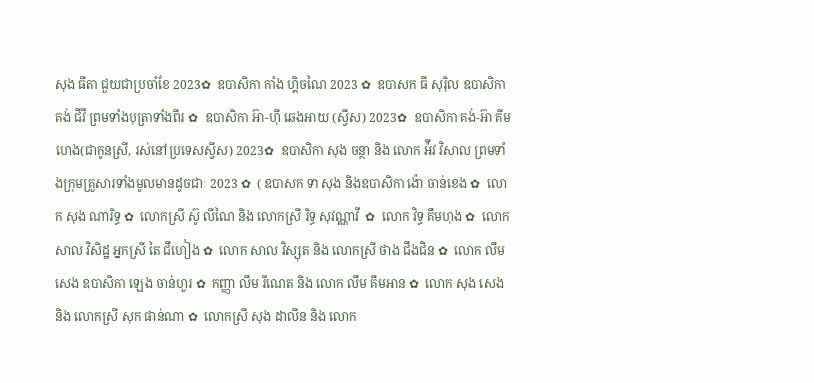សុង ធីតា ជួយជាប្រចាំខែ 2023✿  ឧបាសិកា កាំង ហ្គិចណៃ 2023 ✿  ឧបាសក ធី សុរ៉ិល ឧបាសិកា គង់ ជីវី ព្រមទាំងបុត្រាទាំងពីរ ✿  ឧបាសិកា អ៊ា-ហុី ឆេងអាយ (ស្វីស) 2023✿  ឧបាសិកា គង់-អ៊ា គីមហេង(ជាកូនស្រី, រស់នៅប្រទេសស្វីស) 2023✿  ឧបាសិកា សុង ចន្ថា និង លោក អ៉ីវ វិសាល ព្រមទាំងក្រុមគ្រួសារទាំងមូលមានដូចជាៈ 2023 ✿  ( ឧបាសក ទា សុង និងឧបាសិកា ង៉ោ ចាន់ខេង ✿  លោក សុង ណារិទ្ធ ✿  លោកស្រី ស៊ូ លីណៃ និង លោកស្រី រិទ្ធ សុវណ្ណាវី  ✿  លោក វិទ្ធ គឹមហុង ✿  លោក សាល វិសិដ្ឋ អ្នកស្រី តៃ ជឹហៀង ✿  លោក សាល វិស្សុត និង លោកស្រី ថាង ជឹងជិន ✿  លោក លឹម សេង ឧបាសិកា ឡេង ចាន់ហួរ ✿  កញ្ញា លឹម រីណេត និង លោក លឹម គឹមអាន ✿  លោក សុង សេង និង លោកស្រី សុក ផាន់ណា ✿  លោកស្រី សុង ដាលីន និង លោក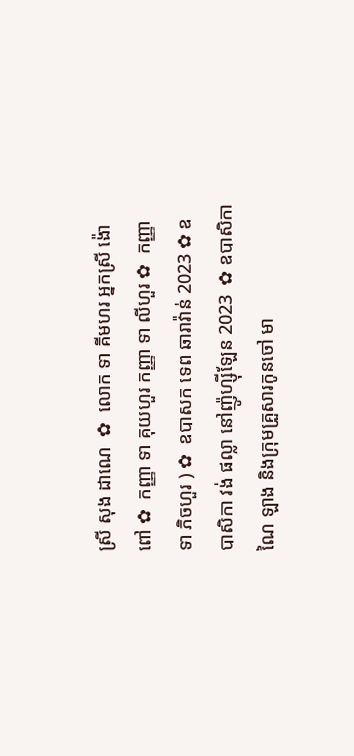ស្រី សុង ដាណេ  ✿  លោក ទា គីមហរ អ្នកស្រី ង៉ោ ពៅ ✿  កញ្ញា ទា គុយហួរ កញ្ញា ទា លីហួរ ✿  កញ្ញា ទា ភិចហួរ ) ✿  ឧបាសក ទេព ឆារាវ៉ាន់ 2023 ✿ ឧបាសិកា វង់ ផល្លា នៅញ៉ូហ្ស៊ីឡែន 2023  ✿ ឧបាសិកា ណៃ ឡាង និងក្រុមគ្រួសារកូនចៅ មា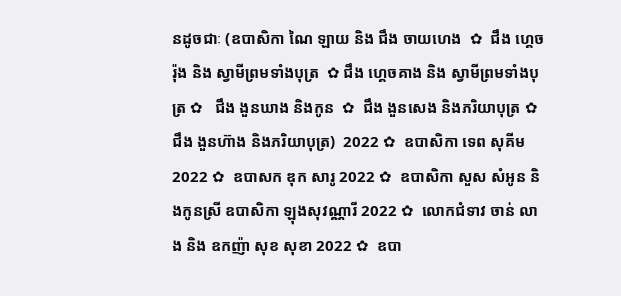នដូចជាៈ (ឧបាសិកា ណៃ ឡាយ និង ជឹង ចាយហេង  ✿  ជឹង ហ្គេចរ៉ុង និង ស្វាមីព្រមទាំងបុត្រ  ✿ ជឹង ហ្គេចគាង និង ស្វាមីព្រមទាំងបុត្រ ✿   ជឹង ងួនឃាង និងកូន  ✿  ជឹង ងួនសេង និងភរិយាបុត្រ ✿  ជឹង ងួនហ៊ាង និងភរិយាបុត្រ)  2022 ✿  ឧបាសិកា ទេព សុគីម 2022 ✿  ឧបាសក ឌុក សារូ 2022 ✿  ឧបាសិកា សួស សំអូន និងកូនស្រី ឧបាសិកា ឡុងសុវណ្ណារី 2022 ✿  លោកជំទាវ ចាន់ លាង និង ឧកញ៉ា សុខ សុខា 2022 ✿  ឧបា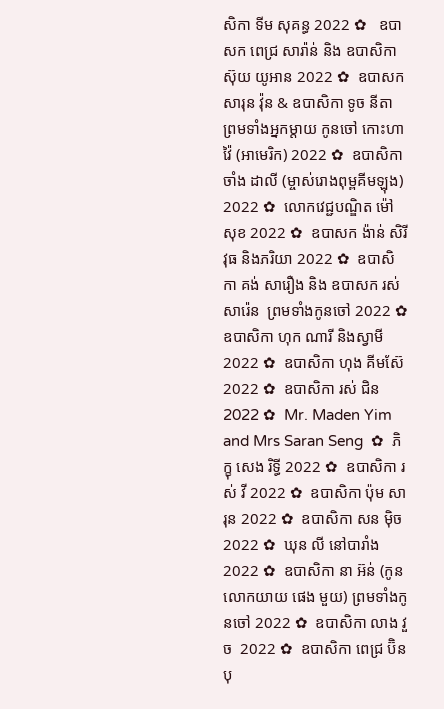សិកា ទីម សុគន្ធ 2022 ✿   ឧបាសក ពេជ្រ សារ៉ាន់ និង ឧបាសិកា ស៊ុយ យូអាន 2022 ✿  ឧបាសក សារុន វ៉ុន & ឧបាសិកា ទូច នីតា ព្រមទាំងអ្នកម្តាយ កូនចៅ កោះហាវ៉ៃ (អាមេរិក) 2022 ✿  ឧបាសិកា ចាំង ដាលី (ម្ចាស់រោងពុម្ពគីមឡុង) 2022 ✿  លោកវេជ្ជបណ្ឌិត ម៉ៅ សុខ 2022 ✿  ឧបាសក ង៉ាន់ សិរីវុធ និងភរិយា 2022 ✿  ឧបាសិកា គង់ សារឿង និង ឧបាសក រស់ សារ៉េន  ព្រមទាំងកូនចៅ 2022 ✿  ឧបាសិកា ហុក ណារី និងស្វាមី 2022 ✿  ឧបាសិកា ហុង គីមស៊ែ 2022 ✿  ឧបាសិកា រស់ ជិន 2022 ✿  Mr. Maden Yim and Mrs Saran Seng  ✿  ភិក្ខុ សេង រិទ្ធី 2022 ✿  ឧបាសិកា រស់ វី 2022 ✿  ឧបាសិកា ប៉ុម សារុន 2022 ✿  ឧបាសិកា សន ម៉ិច 2022 ✿  ឃុន លី នៅបារាំង 2022 ✿  ឧបាសិកា នា អ៊ន់ (កូនលោកយាយ ផេង មួយ) ព្រមទាំងកូនចៅ 2022 ✿  ឧបាសិកា លាង វួច  2022 ✿  ឧបាសិកា ពេជ្រ ប៊ិនបុ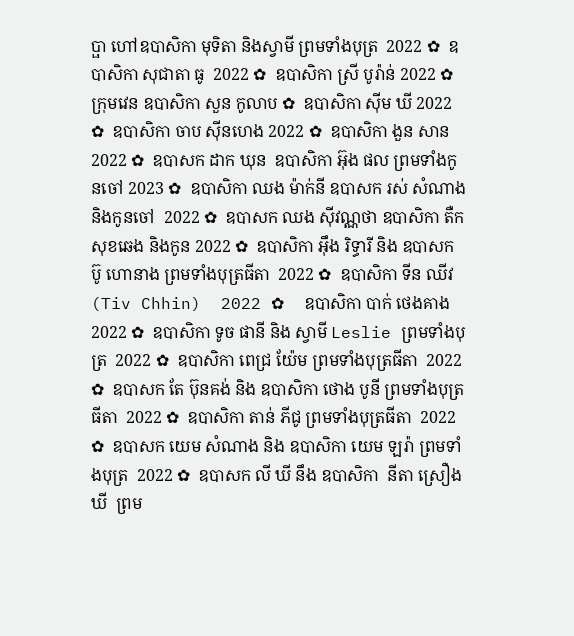ប្ផា ហៅឧបាសិកា មុទិតា និងស្វាមី ព្រមទាំងបុត្រ  2022 ✿  ឧបាសិកា សុជាតា ធូ  2022 ✿  ឧបាសិកា ស្រី បូរ៉ាន់ 2022 ✿  ក្រុមវេន ឧបាសិកា សួន កូលាប ✿  ឧបាសិកា ស៊ីម ឃី 2022 ✿  ឧបាសិកា ចាប ស៊ីនហេង 2022 ✿  ឧបាសិកា ងួន សាន 2022 ✿  ឧបាសក ដាក ឃុន  ឧបាសិកា អ៊ុង ផល ព្រមទាំងកូនចៅ 2023 ✿  ឧបាសិកា ឈង ម៉ាក់នី ឧបាសក រស់ សំណាង និងកូនចៅ  2022 ✿  ឧបាសក ឈង សុីវណ្ណថា ឧបាសិកា តឺក សុខឆេង និងកូន 2022 ✿  ឧបាសិកា អុឹង រិទ្ធារី និង ឧបាសក ប៊ូ ហោនាង ព្រមទាំងបុត្រធីតា  2022 ✿  ឧបាសិកា ទីន ឈីវ (Tiv Chhin)  2022 ✿  ឧបាសិកា បាក់ ថេងគាង 2022 ✿  ឧបាសិកា ទូច ផានី និង ស្វាមី Leslie ព្រមទាំងបុត្រ  2022 ✿  ឧបាសិកា ពេជ្រ យ៉ែម ព្រមទាំងបុត្រធីតា  2022 ✿  ឧបាសក តែ ប៊ុនគង់ និង ឧបាសិកា ថោង បូនី ព្រមទាំងបុត្រធីតា  2022 ✿  ឧបាសិកា តាន់ ភីជូ ព្រមទាំងបុត្រធីតា  2022 ✿  ឧបាសក យេម សំណាង និង ឧបាសិកា យេម ឡរ៉ា ព្រមទាំងបុត្រ  2022 ✿  ឧបាសក លី ឃី នឹង ឧបាសិកា  នីតា ស្រឿង ឃី  ព្រម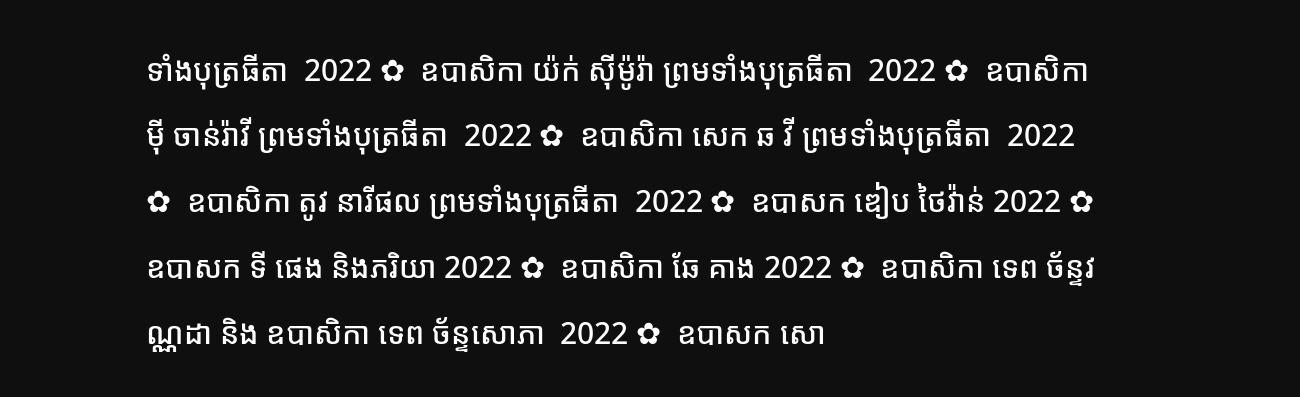ទាំងបុត្រធីតា  2022 ✿  ឧបាសិកា យ៉ក់ សុីម៉ូរ៉ា ព្រមទាំងបុត្រធីតា  2022 ✿  ឧបាសិកា មុី ចាន់រ៉ាវី ព្រមទាំងបុត្រធីតា  2022 ✿  ឧបាសិកា សេក ឆ វី ព្រមទាំងបុត្រធីតា  2022 ✿  ឧបាសិកា តូវ នារីផល ព្រមទាំងបុត្រធីតា  2022 ✿  ឧបាសក ឌៀប ថៃវ៉ាន់ 2022 ✿  ឧបាសក ទី ផេង និងភរិយា 2022 ✿  ឧបាសិកា ឆែ គាង 2022 ✿  ឧបាសិកា ទេព ច័ន្ទវណ្ណដា និង ឧបាសិកា ទេព ច័ន្ទសោភា  2022 ✿  ឧបាសក សោ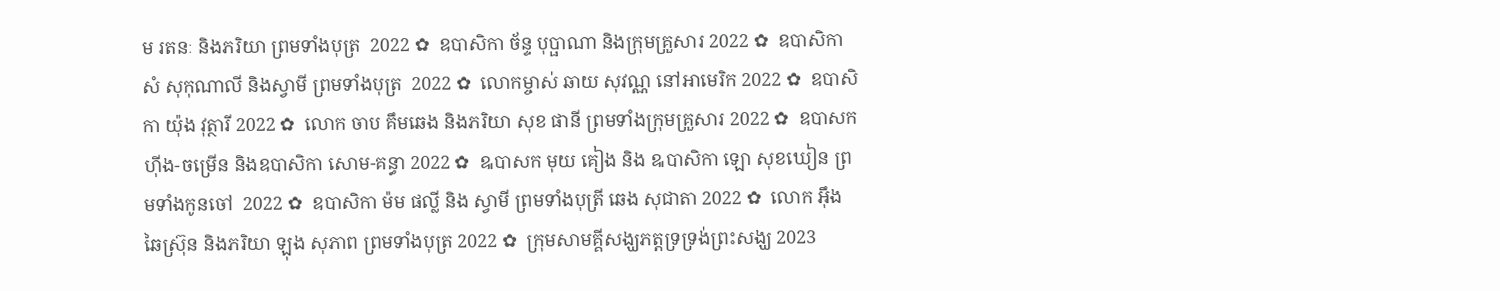ម រតនៈ និងភរិយា ព្រមទាំងបុត្រ  2022 ✿  ឧបាសិកា ច័ន្ទ បុប្ផាណា និងក្រុមគ្រួសារ 2022 ✿  ឧបាសិកា សំ សុកុណាលី និងស្វាមី ព្រមទាំងបុត្រ  2022 ✿  លោកម្ចាស់ ឆាយ សុវណ្ណ នៅអាមេរិក 2022 ✿  ឧបាសិកា យ៉ុង វុត្ថារី 2022 ✿  លោក ចាប គឹមឆេង និងភរិយា សុខ ផានី ព្រមទាំងក្រុមគ្រួសារ 2022 ✿  ឧបាសក ហ៊ីង-ចម្រើន និងឧបាសិកា សោម-គន្ធា 2022 ✿  ឩបាសក មុយ គៀង និង ឩបាសិកា ឡោ សុខឃៀន ព្រមទាំងកូនចៅ  2022 ✿  ឧបាសិកា ម៉ម ផល្លី និង ស្វាមី ព្រមទាំងបុត្រី ឆេង សុជាតា 2022 ✿  លោក អ៊ឹង ឆៃស្រ៊ុន និងភរិយា ឡុង សុភាព ព្រមទាំងបុត្រ 2022 ✿  ក្រុមសាមគ្គីសង្ឃភត្តទ្រទ្រង់ព្រះសង្ឃ 2023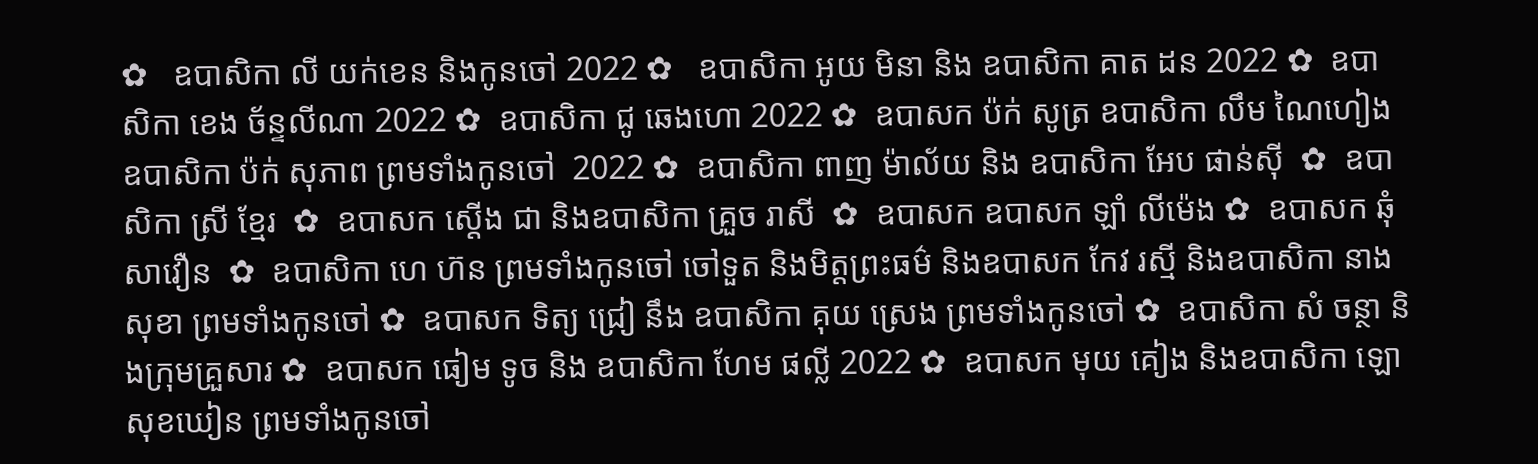✿   ឧបាសិកា លី យក់ខេន និងកូនចៅ 2022 ✿   ឧបាសិកា អូយ មិនា និង ឧបាសិកា គាត ដន 2022 ✿  ឧបាសិកា ខេង ច័ន្ទលីណា 2022 ✿  ឧបាសិកា ជូ ឆេងហោ 2022 ✿  ឧបាសក ប៉ក់ សូត្រ ឧបាសិកា លឹម ណៃហៀង ឧបាសិកា ប៉ក់ សុភាព ព្រមទាំងកូនចៅ  2022 ✿  ឧបាសិកា ពាញ ម៉ាល័យ និង ឧបាសិកា អែប ផាន់ស៊ី  ✿  ឧបាសិកា ស្រី ខ្មែរ  ✿  ឧបាសក ស្តើង ជា និងឧបាសិកា គ្រួច រាសី  ✿  ឧបាសក ឧបាសក ឡាំ លីម៉េង ✿  ឧបាសក ឆុំ សាវឿន  ✿  ឧបាសិកា ហេ ហ៊ន ព្រមទាំងកូនចៅ ចៅទួត និងមិត្តព្រះធម៌ និងឧបាសក កែវ រស្មី និងឧបាសិកា នាង សុខា ព្រមទាំងកូនចៅ ✿  ឧបាសក ទិត្យ ជ្រៀ នឹង ឧបាសិកា គុយ ស្រេង ព្រមទាំងកូនចៅ ✿  ឧបាសិកា សំ ចន្ថា និងក្រុមគ្រួសារ ✿  ឧបាសក ធៀម ទូច និង ឧបាសិកា ហែម ផល្លី 2022 ✿  ឧបាសក មុយ គៀង និងឧបាសិកា ឡោ សុខឃៀន ព្រមទាំងកូនចៅ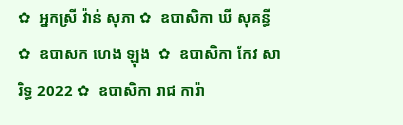✿  អ្នកស្រី វ៉ាន់ សុភា ✿  ឧបាសិកា ឃី សុគន្ធី ✿  ឧបាសក ហេង ឡុង  ✿  ឧបាសិកា កែវ សារិទ្ធ 2022 ✿  ឧបាសិកា រាជ ការ៉ា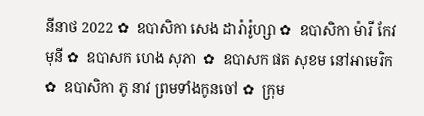នីនាថ 2022 ✿  ឧបាសិកា សេង ដារ៉ារ៉ូហ្សា ✿  ឧបាសិកា ម៉ារី កែវមុនី ✿  ឧបាសក ហេង សុភា  ✿  ឧបាសក ផត សុខម នៅអាមេរិក  ✿  ឧបាសិកា ភូ នាវ ព្រមទាំងកូនចៅ ✿  ក្រុម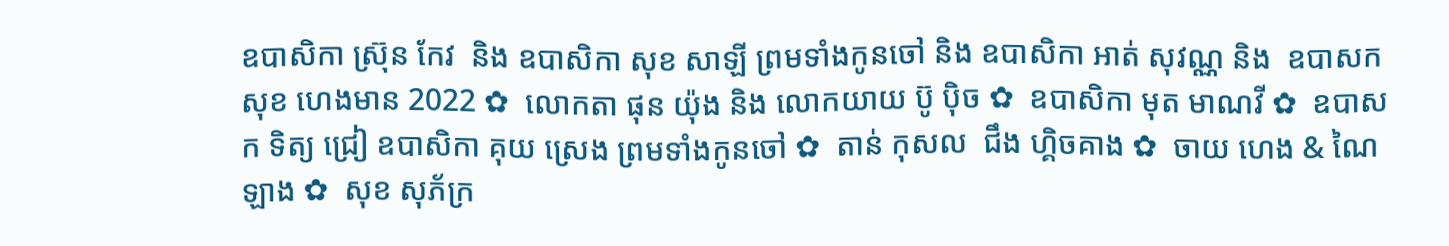ឧបាសិកា ស្រ៊ុន កែវ  និង ឧបាសិកា សុខ សាឡី ព្រមទាំងកូនចៅ និង ឧបាសិកា អាត់ សុវណ្ណ និង  ឧបាសក សុខ ហេងមាន 2022 ✿  លោកតា ផុន យ៉ុង និង លោកយាយ ប៊ូ ប៉ិច ✿  ឧបាសិកា មុត មាណវី ✿  ឧបាសក ទិត្យ ជ្រៀ ឧបាសិកា គុយ ស្រេង ព្រមទាំងកូនចៅ ✿  តាន់ កុសល  ជឹង ហ្គិចគាង ✿  ចាយ ហេង & ណៃ ឡាង ✿  សុខ សុភ័ក្រ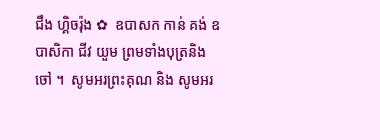ជឹង ហ្គិចរ៉ុង ✿  ឧបាសក កាន់ គង់ ឧបាសិកា ជីវ យួម ព្រមទាំងបុត្រនិង ចៅ ។  សូមអរព្រះគុណ និង សូមអរ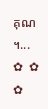គុណ ។...       ✿  ✿  ✿